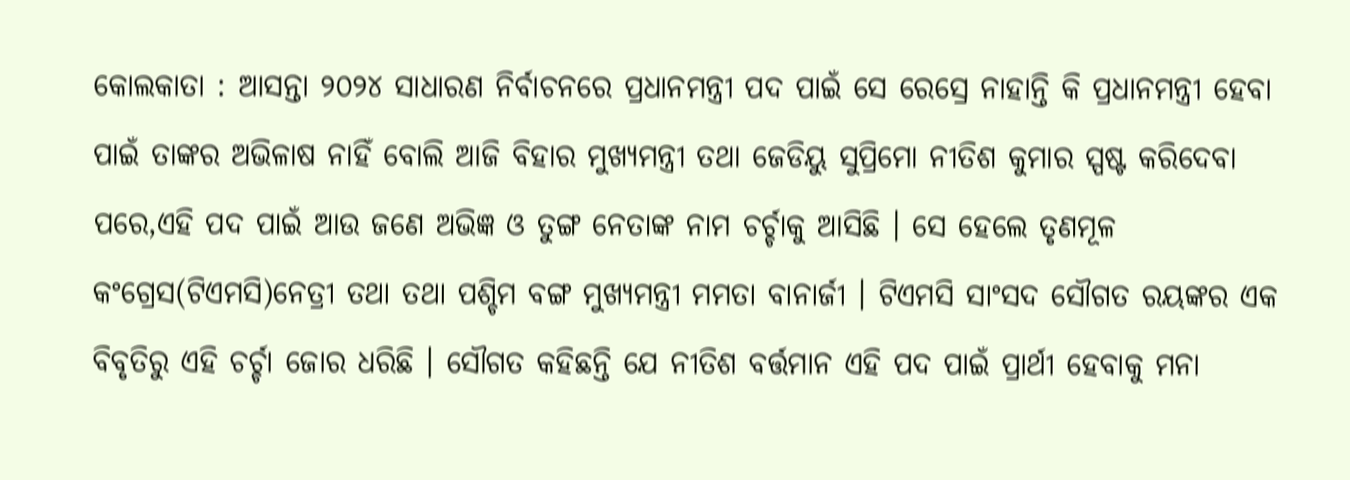କୋଲକାତା : ଆସନ୍ତା ୨୦୨୪ ସାଧାରଣ ନିର୍ବାଚନରେ ପ୍ରଧାନମନ୍ତ୍ରୀ ପଦ ପାଇଁ ସେ ରେସ୍ରେ ନାହାନ୍ତି କି ପ୍ରଧାନମନ୍ତ୍ରୀ ହେବା ପାଇଁ ତାଙ୍କର ଅଭିଳାଷ ନାହିଁ ବୋଲି ଆଜି ବିହାର ମୁଖ୍ୟମନ୍ତ୍ରୀ ତଥା ଜେଡିୟୁ ସୁପ୍ରିମୋ ନୀତିଶ କୁମାର ସ୍ପଷ୍ଟ କରିଦେବା ପରେ,ଏହି ପଦ ପାଇଁ ଆଉ ଜଣେ ଅଭିଜ୍ଞ ଓ ତୁଙ୍ଗ ନେତାଙ୍କ ନାମ ଚର୍ଚ୍ଚାକୁ ଆସିଛି । ସେ ହେଲେ ତୃଣମୂଳ କଂଗ୍ରେସ(ଟିଏମସି)ନେତ୍ରୀ ତଥା ତଥା ପଶ୍ଚିମ ବଙ୍ଗ ମୁଖ୍ୟମନ୍ତ୍ରୀ ମମତା ବାନାର୍ଜୀ । ଟିଏମସି ସାଂସଦ ସୌଗତ ରୟଙ୍କର ଏକ ବିବୃତିରୁ ଏହି ଚର୍ଚ୍ଚା ଜୋର ଧରିଛି । ସୌଗତ କହିଛନ୍ତି ଯେ ନୀତିଶ ବର୍ତ୍ତମାନ ଏହି ପଦ ପାଇଁ ପ୍ରାର୍ଥୀ ହେବାକୁ ମନା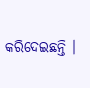କରିଦେଇଛନ୍ତି ।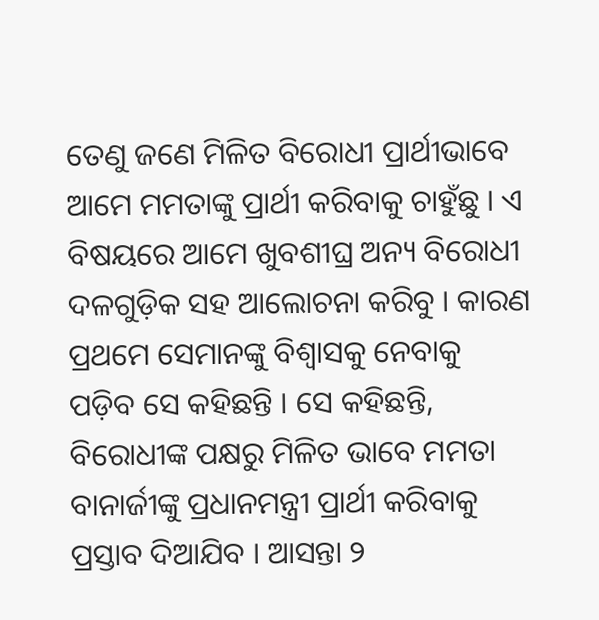ତେଣୁ ଜଣେ ମିଳିତ ବିରୋଧୀ ପ୍ରାର୍ଥୀଭାବେ ଆମେ ମମତାଙ୍କୁ ପ୍ରାର୍ଥୀ କରିବାକୁ ଚାହୁଁଛୁ । ଏ ବିଷୟରେ ଆମେ ଖୁବଶୀଘ୍ର ଅନ୍ୟ ବିରୋଧୀ ଦଳଗୁଡ଼ିକ ସହ ଆଲୋଚନା କରିବୁ । କାରଣ ପ୍ରଥମେ ସେମାନଙ୍କୁ ବିଶ୍ୱାସକୁ ନେବାକୁ ପଡ଼ିବ ସେ କହିଛନ୍ତି । ସେ କହିଛନ୍ତି, ବିରୋଧୀଙ୍କ ପକ୍ଷରୁ ମିଳିତ ଭାବେ ମମତା ବାନାର୍ଜୀଙ୍କୁ ପ୍ରଧାନମନ୍ତ୍ରୀ ପ୍ରାର୍ଥୀ କରିବାକୁ ପ୍ରସ୍ତାବ ଦିଆଯିବ । ଆସନ୍ତା ୨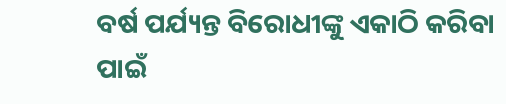ବର୍ଷ ପର୍ଯ୍ୟନ୍ତ ବିରୋଧୀଙ୍କୁ ଏକାଠି କରିବା ପାଇଁ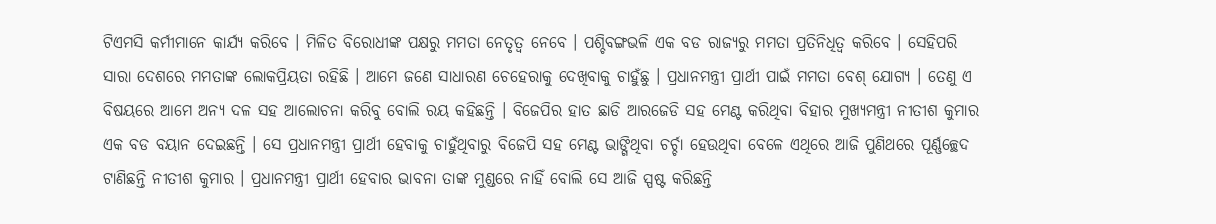ଟିଏମସି କର୍ମୀମାନେ କାର୍ଯ୍ୟ କରିବେ । ମିଳିତ ବିରୋଧୀଙ୍କ ପକ୍ଷରୁ ମମତା ନେତୃତ୍ୱ ନେବେ । ପଶ୍ଚିବଙ୍ଗଭଳି ଏକ ବଡ ରାଜ୍ୟରୁ ମମତା ପ୍ରତିନିଧିତ୍ୱ କରିବେ । ସେହିପରି ସାରା ଦେଶରେ ମମତାଙ୍କ ଲୋକପ୍ରିୟତା ରହିଛି । ଆମେ ଜଣେ ସାଧାରଣ ଚେହେରାକୁ ଦେଖିବାକୁ ଚାହୁଁଛୁ । ପ୍ରଧାନମନ୍ତ୍ରୀ ପ୍ରାର୍ଥୀ ପାଇଁ ମମତା ବେଶ୍ ଯୋଗ୍ୟ । ତେଣୁ ଏ ବିଷୟରେ ଆମେ ଅନ୍ୟ ଦଳ ସହ ଆଲୋଚନା କରିବୁ ବୋଲି ରୟ କହିଛନ୍ତି । ବିଜେପିର ହାତ ଛାଡି ଆରଜେଡି ସହ ମେଣ୍ଟ କରିଥିବା ବିହାର ମୁଖ୍ୟମନ୍ତ୍ରୀ ନୀତୀଶ କୁମାର ଏକ ବଡ ବୟାନ ଦେଇଛନ୍ତି । ସେ ପ୍ରଧାନମନ୍ତ୍ରୀ ପ୍ରାର୍ଥୀ ହେବାକୁ ଚାହୁଁଥିବାରୁ ବିଜେପି ସହ ମେଣ୍ଟ ଭାଙ୍ଗିଥିବା ଚର୍ଚ୍ଚା ହେଉଥିବା ବେଳେ ଏଥିରେ ଆଜି ପୁଣିଥରେ ପୂର୍ଣ୍ଣଚ୍ଛେଦ ଟାଣିଛନ୍ତି ନୀତୀଶ କୁମାର । ପ୍ରଧାନମନ୍ତ୍ରୀ ପ୍ରାର୍ଥୀ ହେବାର ଭାବନା ତାଙ୍କ ମୁଣ୍ଡରେ ନାହିଁ ବୋଲି ସେ ଆଜି ସ୍ପଷ୍ଟ କରିଛନ୍ତି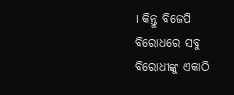। କିନ୍ତୁ ବିଜେପି ବିରୋଧରେ ସବୁ ବିରୋଧୀଙ୍କୁ ଏକାଠି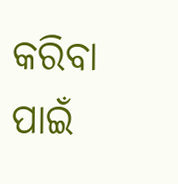କରିବା ପାଇଁ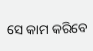ସେ କାମ କରିବେ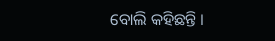ବୋଲି କହିଛନ୍ତି ।